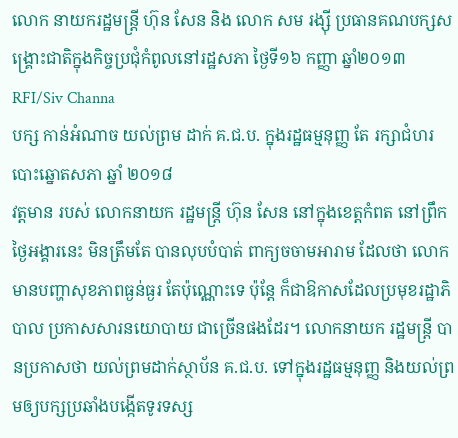លោក នាយករដ្ឋមន្រ្តី ហ៊ុន សែន និង លោក សម រង្ស៊ី ប្រធានគណបក្សសង្គ្រោះជាតិក្នុងកិច្ចប្រជុំកំពូលនៅរដ្ឋសភា ថ្ងៃទី១៦ កញ្ញា ឆ្នាំ២០១៣
RFI/Siv Channa
បក្ស កាន់អំណាច យល់ព្រម ដាក់ គ.ជ.ប. ក្នុងរដ្ឋធម្មនុញ្ញ តែ រក្សាជំហរ បោះឆ្នោតសភា ឆ្នាំ ២០១៨
វត្តមាន របស់ លោកនាយក រដ្ឋមន្ត្រី ហ៊ុន សែន នៅក្នុងខេត្តកំពត នៅព្រឹកថ្ងៃអង្គារនេះ មិនត្រឹមតែ បានលុបបំបាត់ ពាក្យចចាមអារាម ដែលថា លោក មានបញ្ហាសុខភាពធ្ងន់ធ្ងរ តែប៉ុណ្ណោះទេ ប៉ុន្តែ ក៏ជាឱកាសដែលប្រមុខរដ្ឋាភិបាល ប្រកាសសារនយោបាយ ជាច្រើនផងដែរ។ លោកនាយក រដ្ឋមន្ត្រី បានប្រកាសថា យល់ព្រមដាក់ស្ថាប័ន គ.ជ.ប. ទៅក្នុងរដ្ឋធម្មនុញ្ញ និងយល់ព្រមឲ្យបក្សប្រឆាំងបង្កើតទូរទស្ស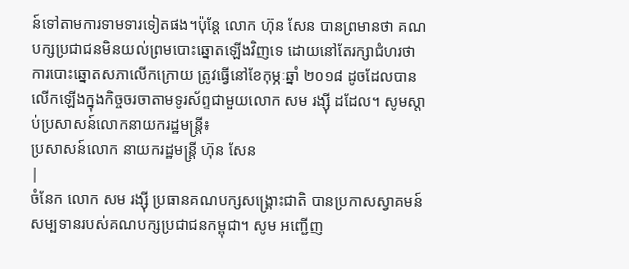ន៍ទៅតាមការទាមទារទៀតផង។ប៉ុន្តែ លោក ហ៊ុន សែន បានព្រមានថា គណបក្សប្រជាជនមិនយល់ព្រមបោះឆ្នោតឡើងវិញទេ ដោយនៅតែរក្សាជំហរថា ការបោះឆ្នោតសភាលើកក្រោយ ត្រូវធ្វើនៅខែកុម្ភៈឆ្នាំ ២០១៨ ដូចដែលបានលើកឡើងក្នុងកិច្ចចរចាតាមទូរស័ព្ទជាមួយលោក សម រង្ស៊ី ដដែល។ សូមស្តាប់ប្រសាសន៍លោកនាយករដ្ឋមន្ត្រី៖
ប្រសាសន៍លោក នាយករដ្ឋមន្ត្រី ហ៊ុន សែន
|
ចំនែក លោក សម រង្ស៊ី ប្រធានគណបក្សសង្គ្រោះជាតិ បានប្រកាសស្វាគមន៍សម្បទានរបស់គណបក្សប្រជាជនកម្ពុជា។ សូម អញ្ជើញ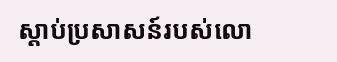ស្តាប់ប្រសាសន៍របស់លោ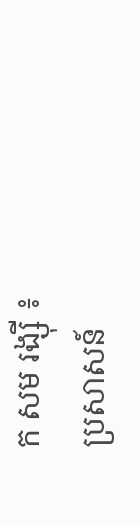ក សម រង្ស៊ី ៖
ប្រសាសន៍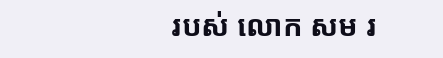របស់ លោក សម រ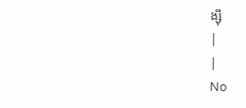ង្ស៊ី
|
|
No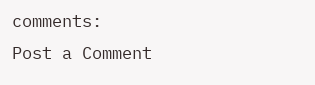comments:
Post a Comment